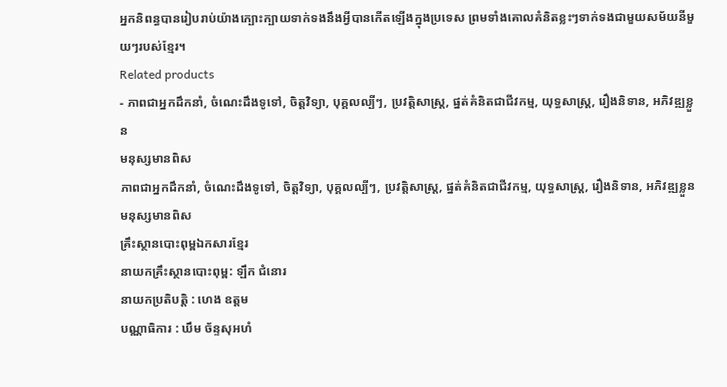អ្នកនិពន្ធបានរៀបរាប់យ៉ាងក្បោះក្បាយទាក់ទងនឹងអ្វីបានកើតឡើងក្នុងប្រទេស ព្រមទាំងគោលគំនិតខ្លះៗទាក់ទងជាមួយសម័យនីមួយៗរបស់ខ្មែរ។
Related products
- ភាពជាអ្នកដឹកនាំ, ចំណេះដឹងទូទៅ, ចិត្តវិទ្យា, បុគ្គលល្បីៗ, ប្រវត្តិសាស្ត្រ, ផ្នត់គំនិតជាជីវកម្ម, យុទ្ធសាស្ត្រ, រឿងនិទាន, អភិវឌ្ឍខ្លួន
មនុស្សមានពិស
ភាពជាអ្នកដឹកនាំ, ចំណេះដឹងទូទៅ, ចិត្តវិទ្យា, បុគ្គលល្បីៗ, ប្រវត្តិសាស្ត្រ, ផ្នត់គំនិតជាជីវកម្ម, យុទ្ធសាស្ត្រ, រឿងនិទាន, អភិវឌ្ឍខ្លួនមនុស្សមានពិស
គ្រឹះស្ថានបោះពុម្ពឯកសារខ្មែរ
នាយកគ្រឹះស្ថានបោះពុម្ព: ឡឹក ជំនោរ
នាយកប្រតិបត្តិ : ហេង ឧត្តម
បណ្ណាធិការ : ឃឹម ច័ន្ទសុអហំ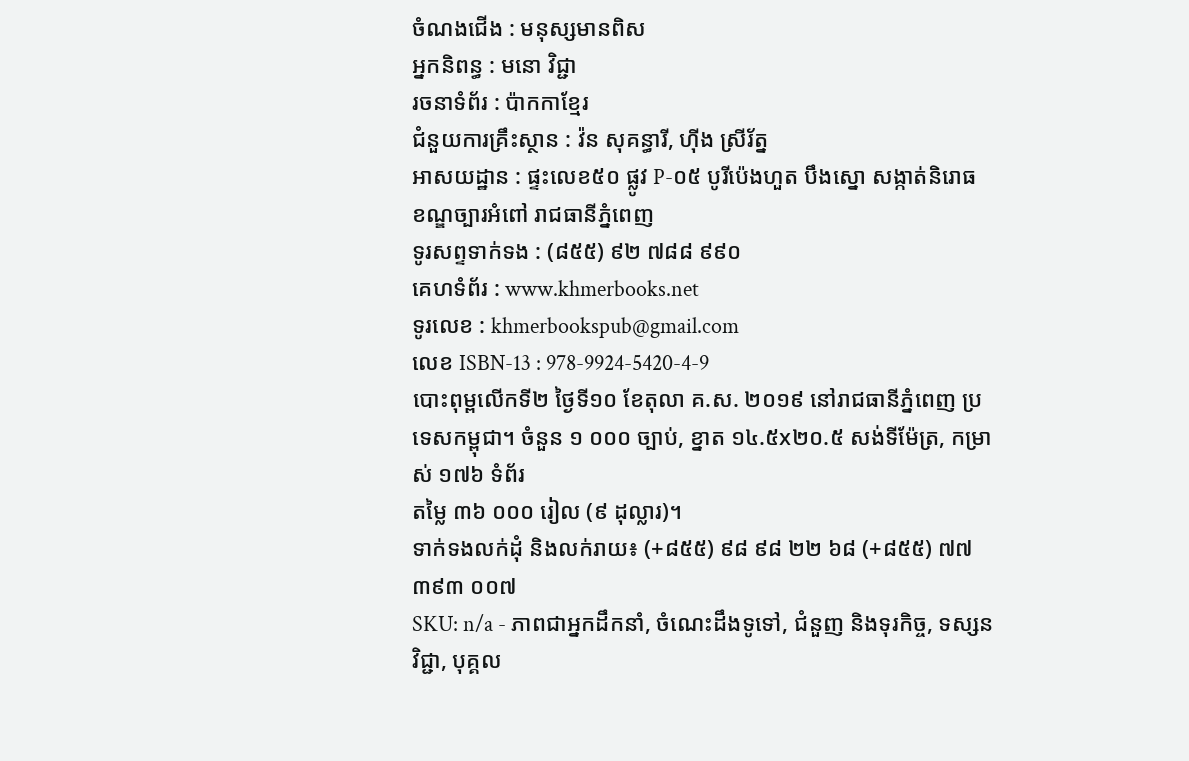ចំណងជើង : មនុស្សមានពិស
អ្នកនិពន្ធ : មនោ វិជ្ជា
រចនាទំព័រ : ប៉ាកកាខ្មែរ
ជំនួយការគ្រឹះស្ថាន : វ៉ន សុគន្ធារី, ហ៊ីង ស្រីរ័ត្ន
អាសយដ្ឋាន : ផ្ទះលេខ៥០ ផ្លូវ P-០៥ បូរីប៉េងហួត បឹងស្នោ សង្កាត់និរោធ ខណ្ឌច្បារអំពៅ រាជធានីភ្នំពេញ
ទូរសព្ទទាក់ទង : (៨៥៥) ៩២ ៧៨៨ ៩៩០
គេហទំព័រ : www.khmerbooks.net
ទូរលេខ : khmerbookspub@gmail.com
លេខ ISBN-13 : 978-9924-5420-4-9
បោះពុម្ពលើកទី២ ថ្ងៃទី១០ ខែតុលា គ.ស. ២០១៩ នៅរាជធានីភ្នំពេញ ប្រទេសកម្ពុជា។ ចំនួន ១ ០០០ ច្បាប់, ខ្នាត ១៤.៥x២០.៥ សង់ទីម៉ែត្រ, កម្រាស់ ១៧៦ ទំព័រ
តម្លៃ ៣៦ ០០០ រៀល (៩ ដុល្លារ)។
ទាក់ទងលក់ដុំ និងលក់រាយ៖ (+៨៥៥) ៩៨ ៩៨ ២២ ៦៨ (+៨៥៥) ៧៧ ៣៩៣ ០០៧
SKU: n/a - ភាពជាអ្នកដឹកនាំ, ចំណេះដឹងទូទៅ, ជំនួញ និងទុរកិច្ច, ទស្សនវិជ្ជា, បុគ្គល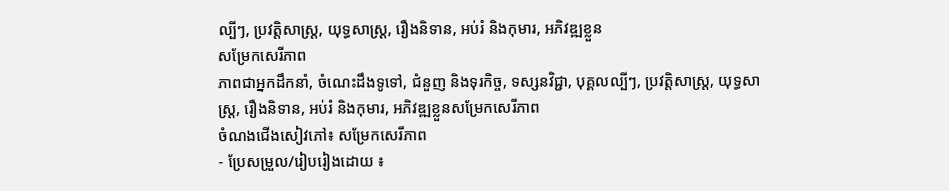ល្បីៗ, ប្រវត្តិសាស្ត្រ, យុទ្ធសាស្ត្រ, រឿងនិទាន, អប់រំ និងកុមារ, អភិវឌ្ឍខ្លួន
សម្រែកសេរីភាព
ភាពជាអ្នកដឹកនាំ, ចំណេះដឹងទូទៅ, ជំនួញ និងទុរកិច្ច, ទស្សនវិជ្ជា, បុគ្គលល្បីៗ, ប្រវត្តិសាស្ត្រ, យុទ្ធសាស្ត្រ, រឿងនិទាន, អប់រំ និងកុមារ, អភិវឌ្ឍខ្លួនសម្រែកសេរីភាព
ចំណងជើងសៀវភៅ៖ សម្រែកសេរីភាព
- ប្រែសម្រួល/រៀបរៀងដោយ ៖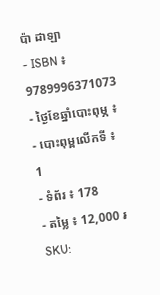ប៉ា ដាឡា
- ISBN ៖ 9789996371073
- ថ្ងៃខែឆ្នាំបោះពុម្ភ ៖
- បោះពុម្ពលើកទី ៖ 1
- ទំព័រ ៖ 178
- តម្លៃ ៖ 12,000 ៛
SKU: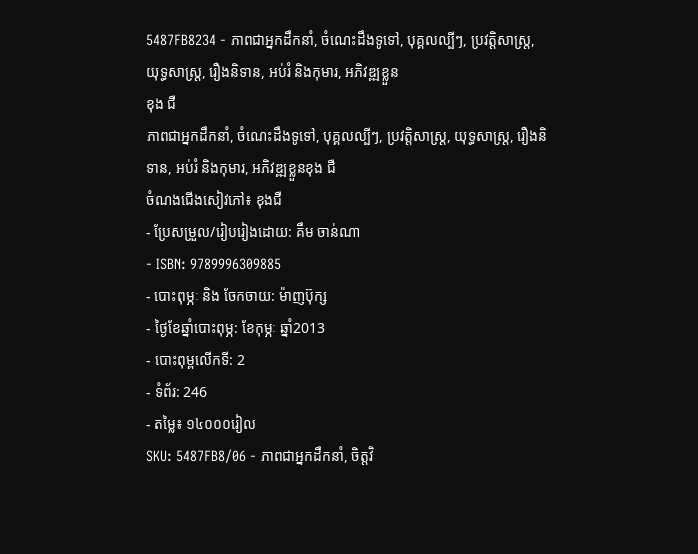5487FB8234 - ភាពជាអ្នកដឹកនាំ, ចំណេះដឹងទូទៅ, បុគ្គលល្បីៗ, ប្រវត្តិសាស្ត្រ, យុទ្ធសាស្ត្រ, រឿងនិទាន, អប់រំ និងកុមារ, អភិវឌ្ឍខ្លួន
ខុង ជឺ
ភាពជាអ្នកដឹកនាំ, ចំណេះដឹងទូទៅ, បុគ្គលល្បីៗ, ប្រវត្តិសាស្ត្រ, យុទ្ធសាស្ត្រ, រឿងនិទាន, អប់រំ និងកុមារ, អភិវឌ្ឍខ្លួនខុង ជឺ
ចំណងជើងសៀវភៅ៖ ខុងជឺ
- ប្រែសម្រួល/រៀបរៀងដោយ: គឹម ចាន់ណា
- ISBN: 9789996309885
- បោះពុម្ភៈ និង ចែកចាយ: ម៉ាញប៊ុក្ស
- ថ្ងៃខែឆ្នាំបោះពុម្ភ: ខែកុម្ភៈ ឆ្នាំ2013
- បោះពុម្ពលើកទី: 2
- ទំព័រ: 246
- តម្លៃ៖ ១៤០០០រៀល
SKU: 5487FB8/06 - ភាពជាអ្នកដឹកនាំ, ចិត្តវិ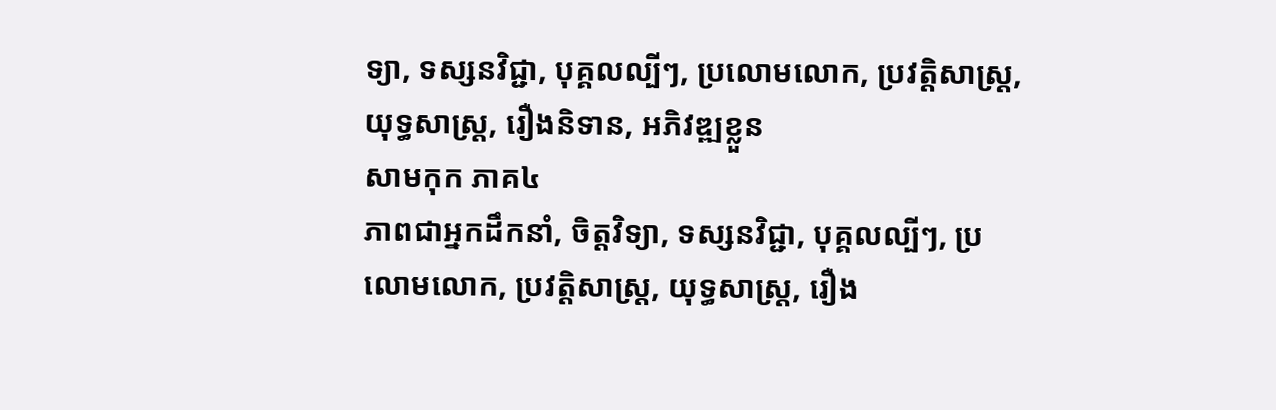ទ្យា, ទស្សនវិជ្ជា, បុគ្គលល្បីៗ, ប្រលោមលោក, ប្រវត្តិសាស្ត្រ, យុទ្ធសាស្ត្រ, រឿងនិទាន, អភិវឌ្ឍខ្លួន
សាមកុក ភាគ៤
ភាពជាអ្នកដឹកនាំ, ចិត្តវិទ្យា, ទស្សនវិជ្ជា, បុគ្គលល្បីៗ, ប្រលោមលោក, ប្រវត្តិសាស្ត្រ, យុទ្ធសាស្ត្រ, រឿង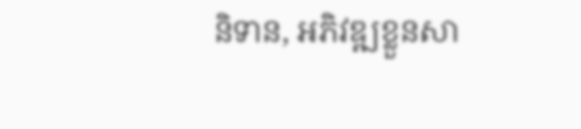និទាន, អភិវឌ្ឍខ្លួនសា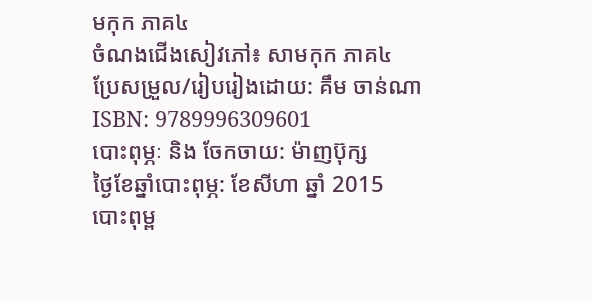មកុក ភាគ៤
ចំណងជើងសៀវភៅ៖ សាមកុក ភាគ៤
ប្រែសម្រួល/រៀបរៀងដោយ: គឹម ចាន់ណា
ISBN: 9789996309601
បោះពុម្ភៈ និង ចែកចាយ: ម៉ាញប៊ុក្ស
ថ្ងៃខែឆ្នាំបោះពុម្ភ: ខែសីហា ឆ្នាំ 2015
បោះពុម្ព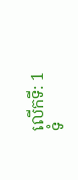លើកទី: 1
ទំ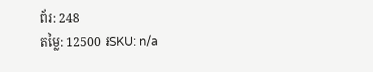ព័រ: 248
តម្លៃ: 12500 ៛SKU: n/a